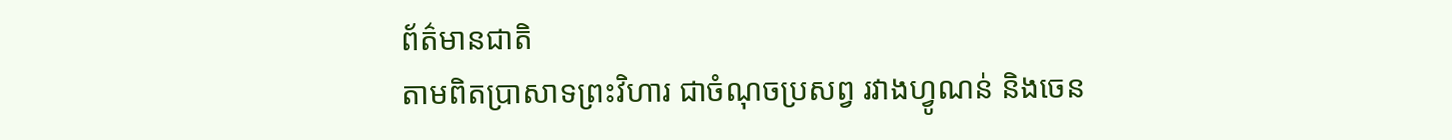ព័ត៌មានជាតិ
តាមពិតប្រាសាទព្រះវិហារ ជាចំណុចប្រសព្វ រវាងហ្វូណន់ និងចេន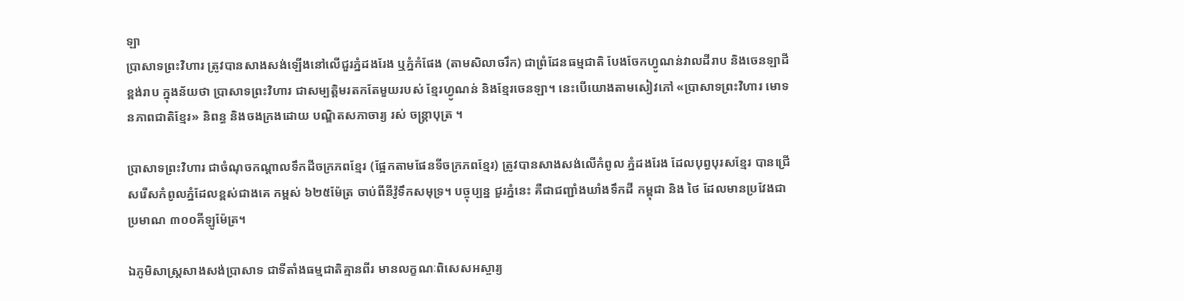ឡា
ប្រាសាទព្រះវិហារ ត្រូវបានសាងសង់ឡើងនៅលើជួរភ្នំដងរែង ឬភ្នំកំផែង (តាមសិលាចរឹក) ជាព្រំដែនធម្មជាតិ បែងចែកហ្វូណន់វាលដីរាប និងចេនឡាដីខ្ពង់រាប ក្នុងន័យថា ប្រាសាទព្រះវិហារ ជាសម្បត្តិមរតកតែមួយរបស់ ខ្មែរហ្វូណន់ និងខ្មែរចេនឡា។ នេះបើយោងតាមសៀវភៅ «ប្រាសាទព្រះវិហារ មោទនភាពជាតិខ្មែរ» និពន្ធ និងចងក្រងដោយ បណ្ឌិតសភាចារ្យ រស់ ចន្ត្រាបុត្រ ។

ប្រាសាទព្រះវិហារ ជាចំណុចកណ្តាលទឹកដីចក្រភពខ្មែរ (ផ្អែកតាមផែនទីចក្រភពខ្មែរ) ត្រូវបានសាងសង់លើកំពូល ភ្នំដងរែង ដែលបុព្វបុរសខ្មែរ បានជ្រើសរើសកំពូលភ្នំដែលខ្ពស់ជាងគេ កម្ពស់ ៦២៥ម៉ែត្រ ចាប់ពីនីវ៉ូទឹកសមុទ្រ។ បច្ចុប្បន្ន ជួរភ្នំនេះ គឺជាជញ្ជាំងឃាំងទឹកដី កម្ពុជា និង ថៃ ដែលមានប្រវែងជាប្រមាណ ៣០០គីឡូម៉ែត្រ។

ឯភូមិសាស្ត្រសាងសង់ប្រាសាទ ជាទីតាំងធម្មជាតិគ្មានពីរ មានលក្ខណៈពិសេសអស្ចារ្យ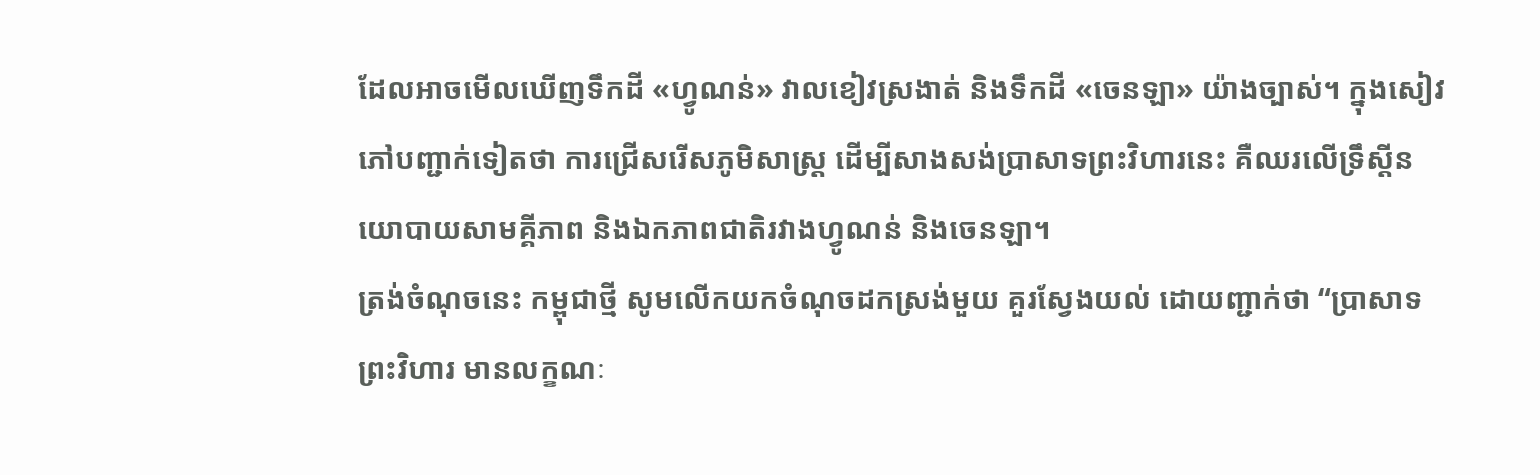ដែលអាចមើលឃើញទឹកដី «ហ្វូណន់» វាលខៀវស្រងាត់ និងទឹកដី «ចេនឡា» យ៉ាងច្បាស់។ ក្នុងសៀវភៅបញ្ជាក់ទៀតថា ការជ្រើសរើសភូមិសាស្ត្រ ដើម្បីសាងសង់ប្រាសាទព្រះវិហារនេះ គឺឈរលើទ្រឹស្តីនយោបាយសាមគ្គីភាព និងឯកភាពជាតិរវាងហ្វូណន់ និងចេនឡា។
ត្រង់ចំណុចនេះ កម្ពុជាថ្មី សូមលើកយកចំណុចដកស្រង់មួយ គួរស្វែងយល់ ដោយញ្ជាក់ថា “ប្រាសាទព្រះវិហារ មានលក្ខណៈ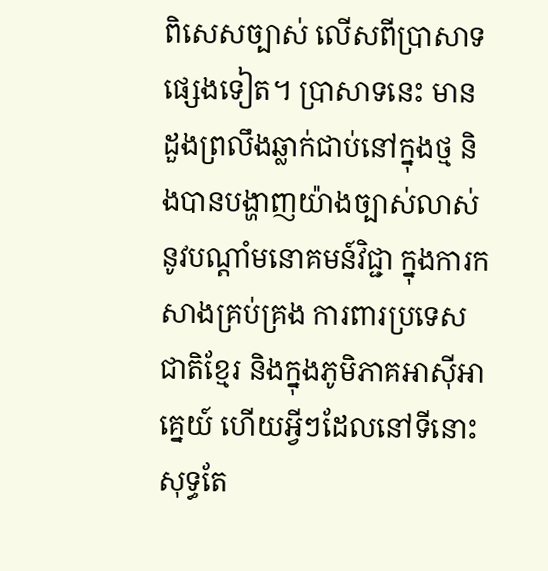ពិសេសច្បាស់ លើសពីប្រាសាទផ្សេងទៀត។ ប្រាសាទនេះ មានដួងព្រលឹងឆ្លាក់ជាប់នៅក្នុងថ្ម និងបានបង្ហាញយ៉ាងច្បាស់លាស់ នូវបណ្តាំមនោគមន៍វិជ្ជា ក្នុងការកសាងគ្រប់គ្រង ការពារប្រទេសជាតិខ្មែរ និងក្នុងភូមិភាគអាស៊ីអាគ្នេយ៍ ហើយអ្វីៗដែលនៅទីនោះ សុទ្ធតែ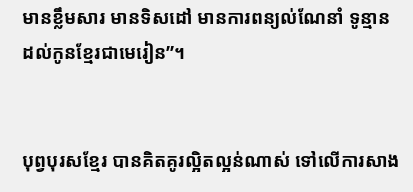មានខ្លឹមសារ មានទិសដៅ មានការពន្យល់ណែនាំ ទូន្មានដល់កូនខ្មែរជាមេរៀន”។


បុព្វបុរសខ្មែរ បានគិតគូរល្អិតល្អន់ណាស់ ទៅលើការសាង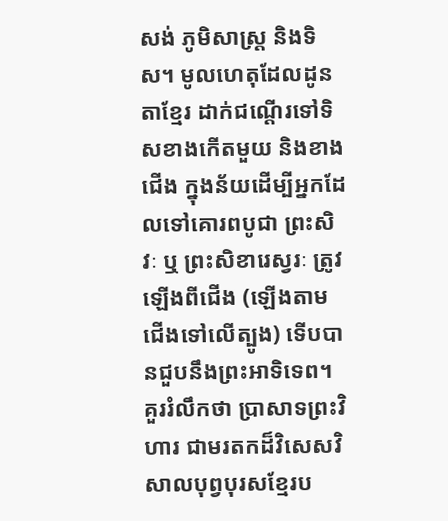សង់ ភូមិសាស្ត្រ និងទិស។ មូលហេតុដែលដូនតាខ្មែរ ដាក់ជណ្តើរទៅទិសខាងកើតមួយ និងខាងជើង ក្នុងន័យដើម្បីអ្នកដែលទៅគោរពបូជា ព្រះសិវៈ ឬ ព្រះសិខារេស្វរៈ ត្រូវឡើងពីជើង (ឡើងតាមជើងទៅលើត្បូង) ទើបបានជួបនឹងព្រះអាទិទេព។
គួររំលឹកថា ប្រាសាទព្រះវិហារ ជាមរតកដ៏វិសេសវិសាលបុព្វបុរសខ្មែរប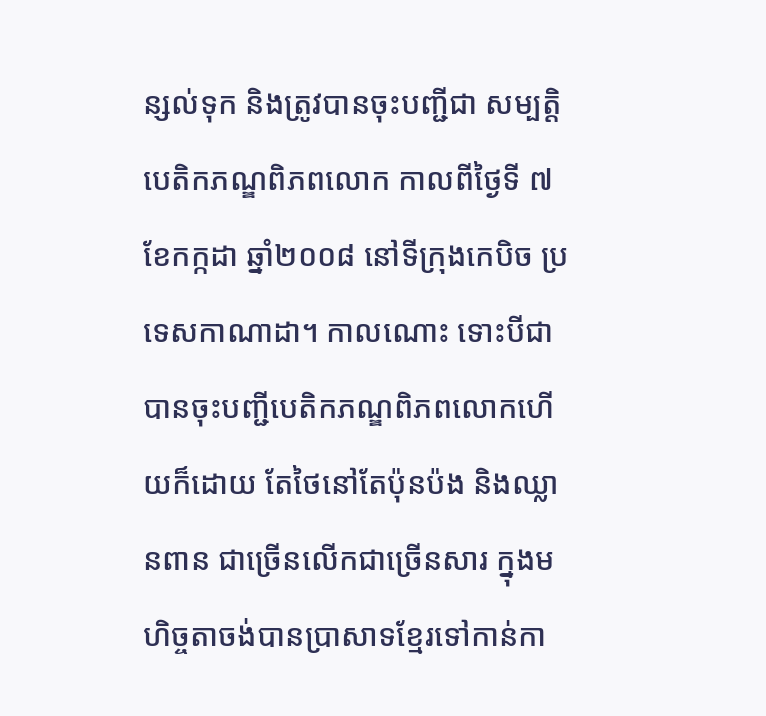ន្សល់ទុក និងត្រូវបានចុះបញ្ជីជា សម្បត្តិបេតិកភណ្ឌពិភពលោក កាលពីថ្ងៃទី ៧ ខែកក្កដា ឆ្នាំ២០០៨ នៅទីក្រុងកេបិច ប្រទេសកាណាដា។ កាលណោះ ទោះបីជាបានចុះបញ្ជីបេតិកភណ្ឌពិភពលោកហើយក៏ដោយ តែថៃនៅតែប៉ុនប៉ង និងឈ្លានពាន ជាច្រើនលើកជាច្រើនសារ ក្នុងមហិច្ចតាចង់បានប្រាសាទខ្មែរទៅកាន់កា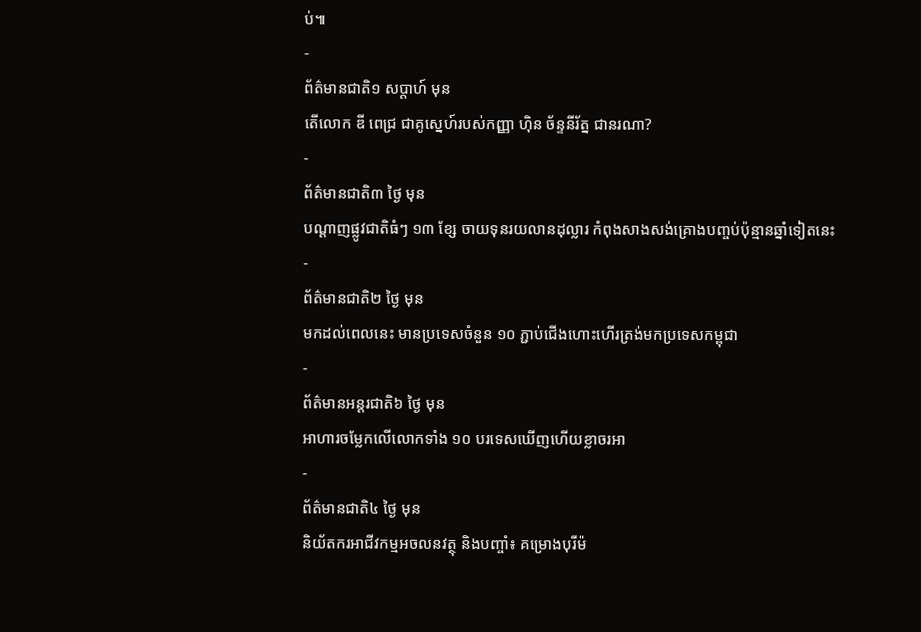ប់៕
-
ព័ត៌មានជាតិ១ សប្តាហ៍ មុន
តើលោក ឌី ពេជ្រ ជាគូស្នេហ៍របស់កញ្ញា ហ៊ិន ច័ន្ទនីរ័ត្ន ជានរណា?
-
ព័ត៌មានជាតិ៣ ថ្ងៃ មុន
បណ្តាញផ្លូវជាតិធំៗ ១៣ ខ្សែ ចាយទុនរយលានដុល្លារ កំពុងសាងសង់គ្រោងបញ្ចប់ប៉ុន្មានឆ្នាំទៀតនេះ
-
ព័ត៌មានជាតិ២ ថ្ងៃ មុន
មកដល់ពេលនេះ មានប្រទេសចំនួន ១០ ភ្ជាប់ជើងហោះហើរត្រង់មកប្រទេសកម្ពុជា
-
ព័ត៌មានអន្ដរជាតិ៦ ថ្ងៃ មុន
អាហារចម្លែកលើលោកទាំង ១០ បរទេសឃើញហើយខ្លាចរអា
-
ព័ត៌មានជាតិ៤ ថ្ងៃ មុន
និយ័តករអាជីវកម្មអចលនវត្ថុ និងបញ្ចាំ៖ គម្រោងបុរីម៉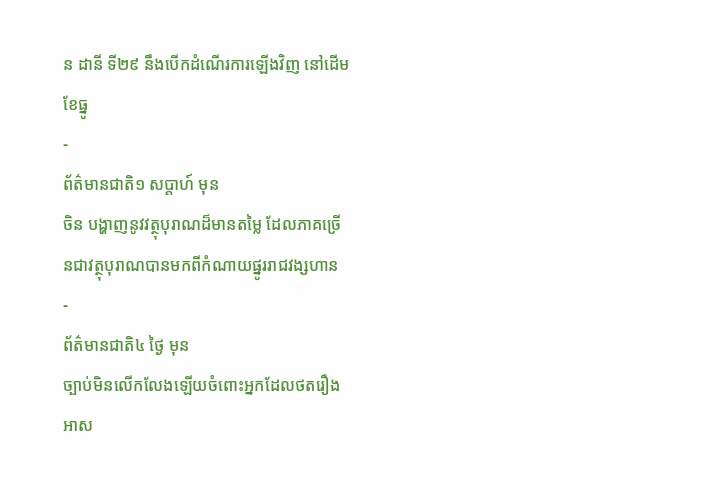ន ដានី ទី២៩ នឹងបើកដំណើរការឡើងវិញ នៅដើមខែធ្នូ
-
ព័ត៌មានជាតិ១ សប្តាហ៍ មុន
ចិន បង្ហាញនូវវត្ថុបុរាណដ៏មានតម្លៃ ដែលភាគច្រើនជាវត្ថុបុរាណបានមកពីកំណាយផ្នូររាជវង្សហាន
-
ព័ត៌មានជាតិ៤ ថ្ងៃ មុន
ច្បាប់មិនលើកលែងឡើយចំពោះអ្នកដែលថតរឿងអាស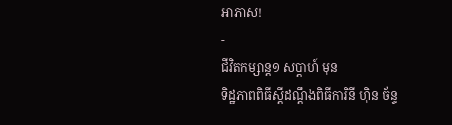អាភាស!
-
ជីវិតកម្សាន្ដ១ សប្តាហ៍ មុន
ទិដ្ឋភាពពិធីស្ដីដណ្ដឹងពិធីការិនី ហ៊ិន ច័ន្ទ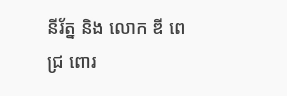នីរ័ត្ន និង លោក ឌី ពេជ្រ ពោរ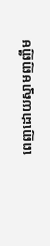ពេញដោយស្នាមញញឹម